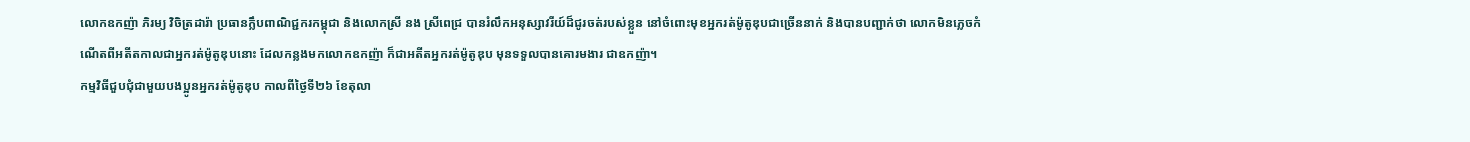លោកឧកញ៉ា ភិរម្យ វិចិត្រដារ៉ា ប្រធានក្លឹបពាណិជ្ជករកម្ពុជា និងលោកស្រី នង ស្រីពេជ្រ បានរំលឹកអនុស្សាវរីយ៍ដ៏ជូរចត់របស់ខ្លួន នៅចំពោះមុខអ្នករត់ម៉ូតូឌុបជាច្រើននាក់ និងបានបញ្ជាក់ថា លោកមិនភ្លេចកំណើតពីអតីតកាលជាអ្នករត់ម៉ូតូឌុបនោះ ដែលកន្លងមកលោកឧកញ៉ា ក៏ជាអតីតអ្នករត់ម៉ូតូឌុប មុនទទួលបានគោរមងារ ជាឧកញ៉ា។
កម្មវិធីជួបជុំជាមួយបងប្អូនអ្នករត់ម៉ូតូឌុប កាលពីថ្ងៃទី២៦ ខែតុលា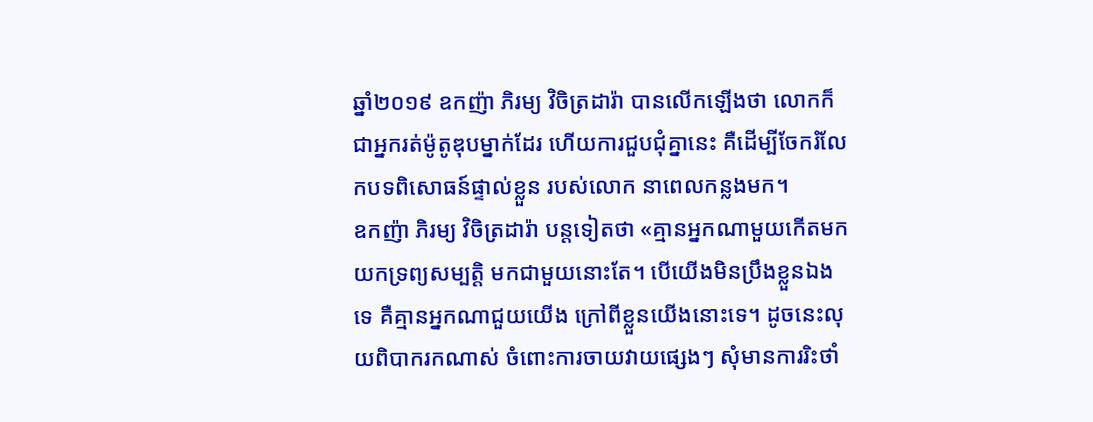ឆ្នាំ២០១៩ ឧកញ៉ា ភិរម្យ វិចិត្រដារ៉ា បានលើកឡើងថា លោកក៏ជាអ្នករត់ម៉ូតូឌុបម្នាក់ដែរ ហើយការជួបជុំគ្នានេះ គឺដើម្បីចែករំលែកបទពិសោធន៍ផ្ទាល់ខ្លួន របស់លោក នាពេលកន្លងមក។
ឧកញ៉ា ភិរម្យ វិចិត្រដារ៉ា បន្តទៀតថា «គ្មានអ្នកណាមួយកើតមក យកទ្រព្យសម្បត្តិ មកជាមួយនោះតែ។ បើយើងមិនប្រឹងខ្លួនឯងទេ គឺគ្មានអ្នកណាជួយយើង ក្រៅពីខ្លួនយើងនោះទេ។ ដូចនេះលុយពិបាករកណាស់ ចំពោះការចាយវាយផ្សេងៗ សុំមានការរិះថាំ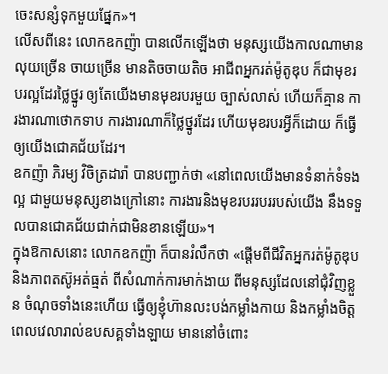ចេះសន្សំទុកមួយផ្នែក»។
លើសពីនេះ លោកឧកញ៉ា បានលើកឡើងថា មនុស្សយើងកាលណាមានលុយច្រើន ចាយច្រើន មានតិចចាយតិច អាជីពអ្នករត់ម៉ូតូឌុប ក៏ជាមុខរបរល្អដែរថ្លៃថ្នូរ ឲ្យតែយើងមានមុខរបរមួយ ច្បាស់លាស់ ហើយក៏គ្មាន ការងារណាថោកទាប ការងារណាក៏ថ្លៃថ្នូរដែរ ហើយមុខរបរអ្វីក៏ដោយ ក៏ធ្វើឲ្យយើងជោគជ័យដែរ។
ឧកញ៉ា ភិរម្យ វិចិត្រដារ៉ា បានបញ្ជាក់ថា «នៅពេលយើងមានទំនាក់ទំទងល្អ ជាមួយមនុស្សខាងក្រៅនោះ ការងារនិងមុខរបររបររបស់យើង នឹងទទួលបានជោគជ័យជាក់ជាមិនខានឡើយ»។
ក្នុងឱកាសនោះ លោកឧកញ៉ា ក៏បានរំលឹកថា «ផ្តើមពីជីវិតអ្នករត់ម៉ូតូឌុប និងភាពតស៊ូអត់ធ្មត់ ពីសំណាក់ការមាក់ងាយ ពីមនុស្សដែលនៅជុំវិញខ្លួន ចំណុចទាំងនេះហើយ ធ្វើឲ្យខ្ញុំហ៊ានលះបង់កម្លាំងកាយ និងកម្លាំងចិត្ត ពេលវេលារាល់ឧបសគ្គទាំងឡាយ មាននៅចំពោះ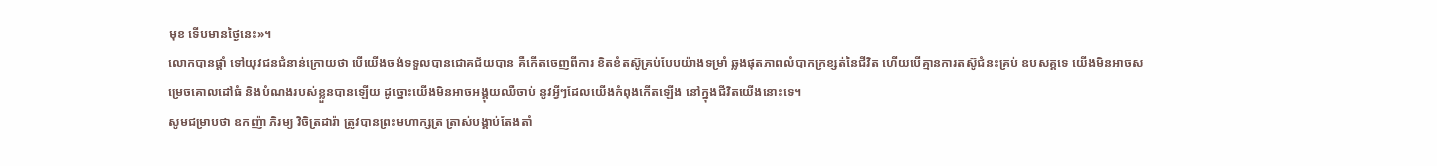មុខ ទើបមានថ្ងៃនេះ»។
លោកបានផ្តាំ ទៅយុវជនជំនាន់ក្រោយថា បើយើងចង់ទទួលបានជោគជ័យបាន គឺកើតចេញពីការ ខិតខំតស៊ូគ្រប់បែបយ៉ាងទម្រាំ ឆ្លងផុតភាពលំបាកក្រខ្សត់នៃជីវិត ហើយបើគ្មានការតស៊ូជំនះគ្រប់ ឧបសគ្គទេ យើងមិនអាចសម្រេចគោលដៅធំ និងបំណងរបស់ខ្លួនបានឡើយ ដូច្នោះយើងមិនអាចអង្គុយឈឺចាប់ នូវអ្វីៗដែលយើងកំពុងកើតឡើង នៅក្នុងជីវិតយើងនោះទេ។
សូមជម្រាបថា ឧកញ៉ា ភិរម្យ វិចិត្រដារ៉ា ត្រូវបានព្រះមហាក្សត្រ ត្រាស់បង្គាប់តែងតាំ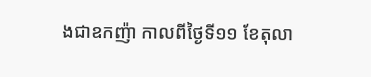ងជាឧកញ៉ា កាលពីថ្ងៃទី១១ ខែតុលា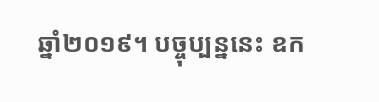ឆ្នាំ២០១៩។ បច្ចុប្បន្ននេះ ឧក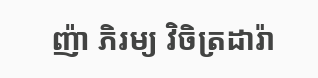ញ៉ា ភិរម្យ វិចិត្រដារ៉ា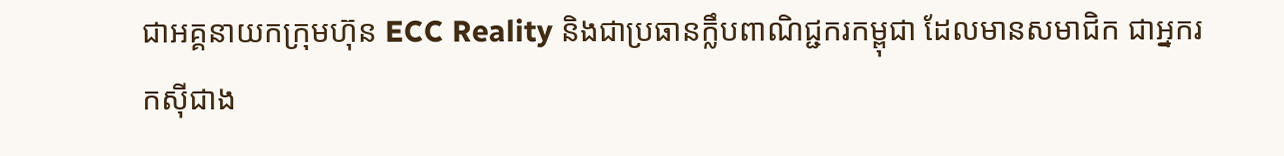ជាអគ្គនាយកក្រុមហ៊ុន ECC Reality និងជាប្រធានក្លឹបពាណិជ្ជករកម្ពុជា ដែលមានសមាជិក ជាអ្នករកស៊ីជាង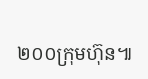២០០ក្រុមហ៊ុន៕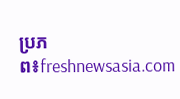ប្រភព៖freshnewsasia.com